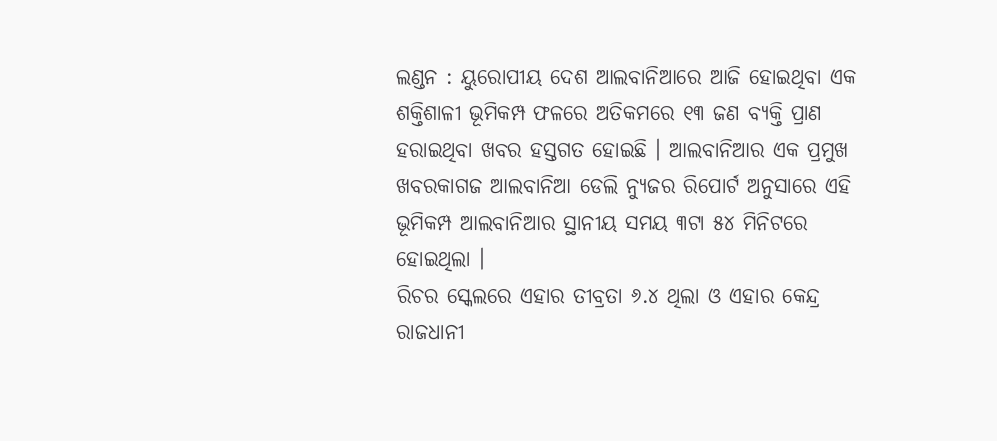ଲଣ୍ଡନ : ୟୁରୋପୀୟ ଦେଶ ଆଲବାନିଆରେ ଆଜି ହୋଇଥିବା ଏକ ଶକ୍ତିଶାଳୀ ଭୂମିକମ୍ପ ଫଳରେ ଅତିକମରେ ୧୩ ଜଣ ବ୍ୟକ୍ତି ପ୍ରାଣ ହରାଇଥିବା ଖବର ହସ୍ତଗତ ହୋଇଛି । ଆଲବାନିଆର ଏକ ପ୍ରମୁଖ ଖବରକାଗଜ ଆଲବାନିଆ ଡେଲି ନ୍ୟୁଜର ରିପୋର୍ଟ ଅନୁସାରେ ଏହି ଭୂମିକମ୍ପ ଆଲବାନିଆର ସ୍ଥାନୀୟ ସମୟ ୩ଟା ୫୪ ମିନିଟରେ ହୋଇଥିଲା ।
ରିଚର ସ୍କେଲରେ ଏହାର ତୀବ୍ରତା ୬.୪ ଥିଲା ଓ ଏହାର କେନ୍ଦ୍ର ରାଜଧାନୀ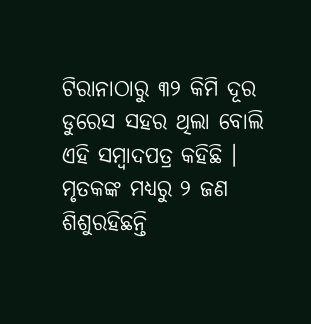ଟିରାନାଠାରୁ ୩୨ କିମି ଦୂର ଡୁରେସ ସହର ଥିଲା ବୋଲି ଏହି ସମ୍ବାଦପତ୍ର କହିଛି । ମୃତକଙ୍କ ମଧ୍ୟରୁ ୨ ଜଣ ଶିଶୁରହିଛନ୍ତି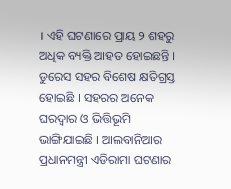। ଏହି ଘଟଣାରେ ପ୍ରାୟ ୨ ଶହରୁ ଅଧିକ ବ୍ୟକ୍ତି ଆହତ ହୋଇଛନ୍ତି । ଡୁରେସ ସହର ବିଶେଷ କ୍ଷତିଗ୍ରସ୍ତ ହୋଇଛି । ସହରର ଅନେକ ଘରଦ୍ୱାର ଓ ଭିତ୍ତିଭୂମି ଭାଙ୍ଗିଯାଇଛି । ଆଲବାନିଆର ପ୍ରଧାନମନ୍ତ୍ରୀ ଏଡିରାମା ଘଟଣାର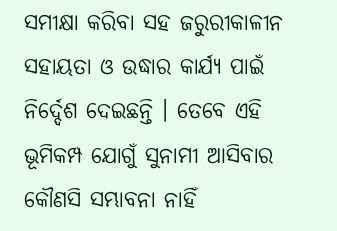ସମୀକ୍ଷା କରିବା ସହ ଜରୁରୀକାଳୀନ ସହାୟତା ଓ ଉଦ୍ଧାର କାର୍ଯ୍ୟ ପାଇଁ ନିର୍ଦ୍ଦେଶ ଦେଇଛନ୍ତି । ତେବେ ଏହି ଭୂମିକମ୍ପ ଯୋଗୁଁ ସୁନାମୀ ଆସିବାର କୌଣସି ସମ୍ଭାବନା ନାହିଁ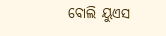ବୋଲି ୟୁଏସ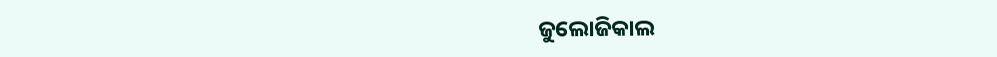ଜୁଲୋଜିକାଲ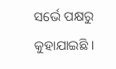ସର୍ଭେ ପକ୍ଷରୁ କୁହାଯାଇଛି ।